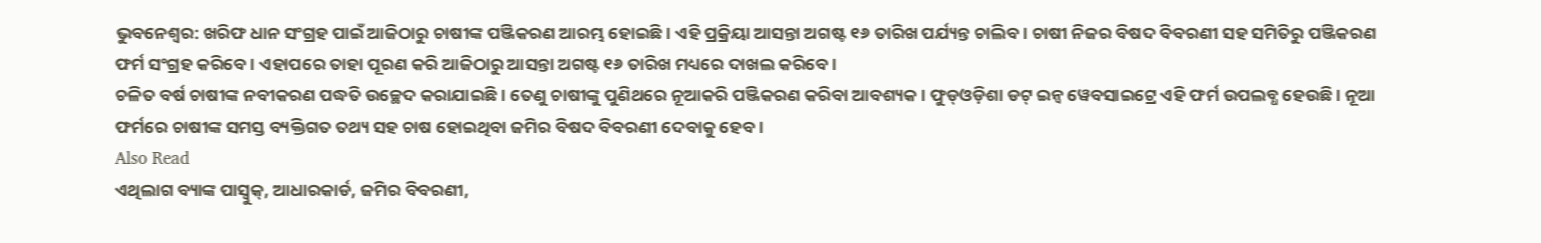ଭୁବନେଶ୍ୱର: ଖରିଫ ଧାନ ସଂଗ୍ରହ ପାଇଁ ଆଜିଠାରୁ ଚାଷୀଙ୍କ ପଞ୍ଜିକରଣ ଆରମ୍ଭ ହୋଇଛି । ଏହି ପ୍ରକ୍ରିୟା ଆସନ୍ତା ଅଗଷ୍ଟ ୧୬ ତାରିଖ ପର୍ଯ୍ୟନ୍ତ ଚାଲିବ । ଚାଷୀ ନିଜର ବିଷଦ ବିବରଣୀ ସହ ସମିତିରୁ ପଞ୍ଜିକରଣ ଫର୍ମ ସଂଗ୍ରହ କରିବେ । ଏହାପରେ ତାହା ପୂରଣ କରି ଆଜିଠାରୁ ଆସନ୍ତା ଅଗଷ୍ଟ ୧୬ ତାରିଖ ମଧ୍ୟରେ ଦାଖଲ କରିବେ ।
ଚଳିତ ବର୍ଷ ଚାଷୀଙ୍କ ନବୀକରଣ ପଦ୍ଧତି ଉଚ୍ଛେଦ କରାଯାଇଛି । ତେଣୁ ଚାଷୀଙ୍କୁ ପୁଣିଥରେ ନୂଆକରି ପଞ୍ଜିକରଣ କରିବା ଆବଶ୍ୟକ । ଫୁଡ୍ଓଡ଼ିଶା ଡଟ୍ ଇନ୍ବ ୱେବସାଇଟ୍ରେ ଏହି ଫର୍ମ ଉପଲବ୍ଧ ହେଉଛି । ନୂଆ ଫର୍ମରେ ଚାଷୀଙ୍କ ସମସ୍ତ ବ୍ୟକ୍ତିଗତ ତଥ୍ୟ ସହ ଚାଷ ହୋଇଥିବା ଜମିର ବିଷଦ ବିବରଣୀ ଦେବାକୁ ହେବ ।
Also Read
ଏଥିଲାଗ ବ୍ୟାଙ୍କ ପାସ୍ବୁକ୍, ଆଧାରକାର୍ଡ, ଜମିର ବିବରଣୀ,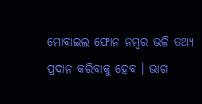ମୋବାଇଲ ଫୋନ ନମ୍ବର ଭଳି ତଥ୍ୟ ପ୍ରଦାନ କରିବାକୁ ହେବ । ଭାଗ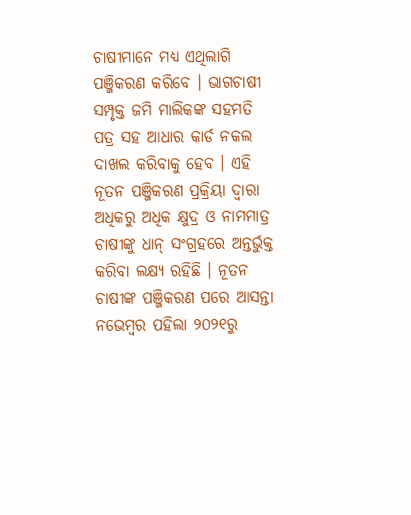ଚାଷୀମାନେ ମଧ୍ୟ ଏଥିଲାଗି ପଞ୍ଜିକରଣ କରିବେ । ଭାଗଚାଷୀ ସମ୍ପୃକ୍ତ ଜମି ମାଲିକଙ୍କ ସହମତି ପତ୍ର ସହ ଆଧାର କାର୍ଡ ନକଲ ଦାଖଲ କରିବାକୁ ହେବ । ଏହି ନୂତନ ପଞ୍ଜିକରଣ ପ୍ରକ୍ରିୟା ଦ୍ୱାରା ଅଧିକରୁ ଅଧିକ କ୍ଷୁଦ୍ର ଓ ନାମମାତ୍ର ଚାଷୀଙ୍କୁ ଧାନ୍ ସଂଗ୍ରହରେ ଅନ୍ତର୍ଭୁକ୍ତ କରିବା ଲକ୍ଷ୍ୟ ରହିଛି । ନୂତନ ଚାଷୀଙ୍କ ପଞ୍ଜିକରଣ ପରେ ଆସନ୍ତା ନଭେମ୍ବର ପହିଲା ୨୦୨୧ରୁ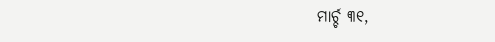ମାର୍ଚ୍ଚ ୩୧,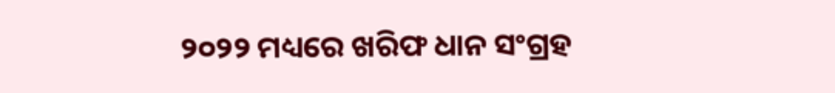୨୦୨୨ ମଧ୍ୟରେ ଖରିଫ ଧାନ ସଂଗ୍ରହ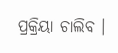ପ୍ରକ୍ରିୟା ଚାଲିବ ।